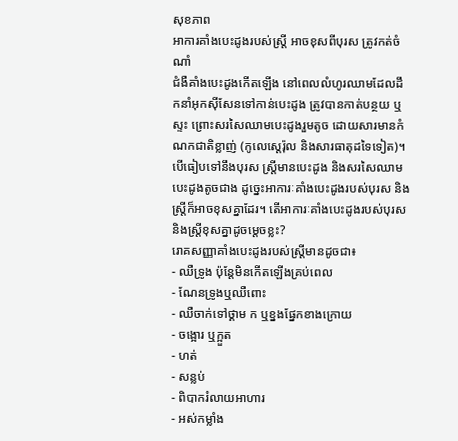សុខភាព
អាការគាំងបេះដូងរបស់ស្រ្តី អាចខុសពីបុរស ត្រូវកត់ចំណាំ
ជំងឺគាំងបេះដូងកើតឡើង នៅពេលលំហូរឈាមដែលដឹកនាំអុកស៊ីសែនទៅកាន់បេះដូង ត្រូវបានកាត់បន្ថយ ឬស្ទះ ព្រោះសរសៃឈាមបេះដូងរួមតូច ដោយសារមានកំណកជាតិខ្លាញ់ (កូលេស្តេរ៉ុល និងសារធាតុដទៃទៀត)។ បើធៀបទៅនឹងបុរស ស្ត្រីមានបេះដូង និងសរសៃឈាមបេះដូងតូចជាង ដូច្នេះអាការៈគាំងបេះដូងរបស់បុរស និងស្ត្រីក៏អាចខុសគ្នាដែរ។ តើអាការៈគាំងបេះដូងរបស់បុរសនិងស្ត្រីខុសគ្នាដូចម្តេចខ្លះ?
រោគសញ្ញាគាំងបេះដូងរបស់ស្ត្រីមានដូចជា៖
- ឈឺទ្រូង ប៉ុន្តែមិនកើតឡើងគ្រប់ពេល
- ណែនទ្រូងឬឈឺពោះ
- ឈឺចាក់ទៅថ្គាម ក ឬខ្នងផ្នែកខាងក្រោយ
- ចង្អោរ ឬក្អួត
- ហត់
- សន្លប់
- ពិបាករំលាយអាហារ
- អស់កម្លាំង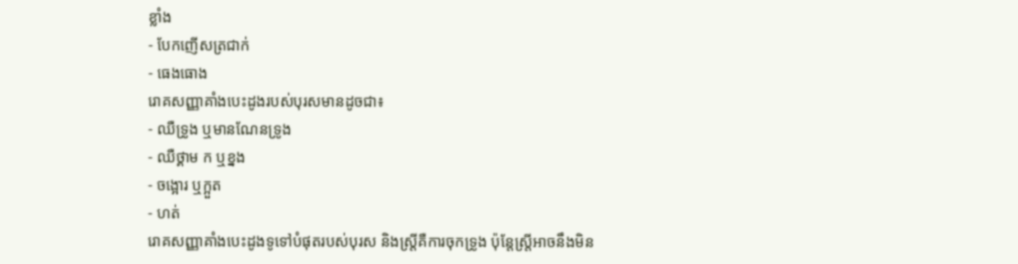ខ្លាំង
- បែកញើសត្រជាក់
- ធេងធោង
រោគសញ្ញាគាំងបេះដូងរបស់បុរសមានដូចជា៖
- ឈឺទ្រូង ឬមានណែនទ្រូង
- ឈឺថ្គាម ក ឬខ្នង
- ចង្អោរ ឬក្អួត
- ហត់
រោគសញ្ញាគាំងបេះដូងទូទៅបំផុតរបស់បុរស និងស្រ្តីគឺការចុកទ្រូង ប៉ុន្តែស្ត្រីអាចនឹងមិន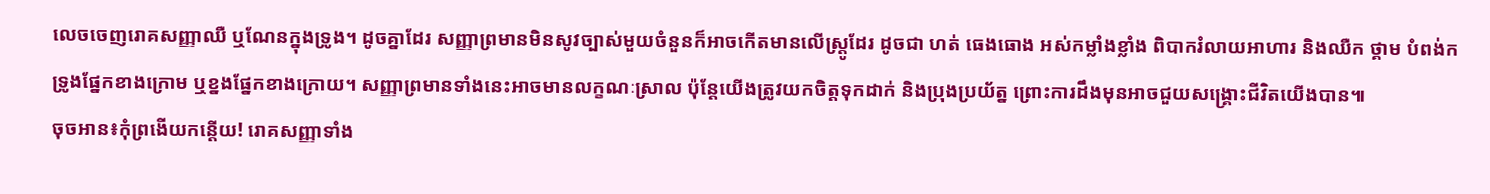លេចចេញរោគសញ្ញាឈឺ ឬណែនក្នុងទ្រូង។ ដូចគ្នាដែរ សញ្ញាព្រមានមិនសូវច្បាស់មួយចំនួនក៏អាចកើតមានលើស្រ្តូដែរ ដូចជា ហត់ ធេងធោង អស់កម្លាំងខ្លាំង ពិបាករំលាយអាហារ និងឈឺក ថ្គាម បំពង់ក ទ្រូងផ្នែកខាងក្រោម ឬខ្នងផ្នែកខាងក្រោយ។ សញ្ញាព្រមានទាំងនេះអាចមានលក្ខណៈស្រាល ប៉ុន្តែយើងត្រូវយកចិត្តទុកដាក់ និងប្រុងប្រយ័ត្ន ព្រោះការដឹងមុនអាចជួយសង្គ្រោះជីវិតយើងបាន៕
ចុចអាន៖កុំព្រងើយកន្តើយ! រោគសញ្ញាទាំង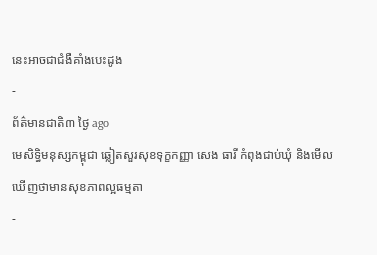នេះអាចជាជំងឺគាំងបេះដូង
-
ព័ត៌មានជាតិ៣ ថ្ងៃ ago
មេសិទ្ធិមនុស្សកម្ពុជា ឆ្លៀតសួរសុខទុក្ខកញ្ញា សេង ធារី កំពុងជាប់ឃុំ និងមើលឃើញថាមានសុខភាពល្អធម្មតា
-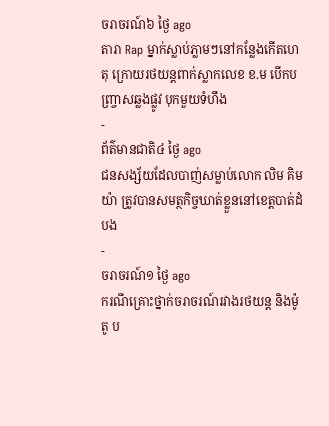ចរាចរណ៍៦ ថ្ងៃ ago
តារា Rap ម្នាក់ស្លាប់ភ្លាមៗនៅកន្លែងកើតហេតុ ក្រោយរថយន្ដពាក់ស្លាកលេខ ខ.ម បើកបញ្ច្រាសឆ្លងផ្លូវ បុកមួយទំហឹង
-
ព័ត៌មានជាតិ៤ ថ្ងៃ ago
ជនសង្ស័យដែលបាញ់សម្លាប់លោក លិម គិមយ៉ា ត្រូវបានសមត្ថកិច្ចឃាត់ខ្លួននៅខេត្តបាត់ដំបង
-
ចរាចរណ៍១ ថ្ងៃ ago
ករណីគ្រោះថ្នាក់ចរាចរណ៍រវាងរថយន្ត និងម៉ូតូ ប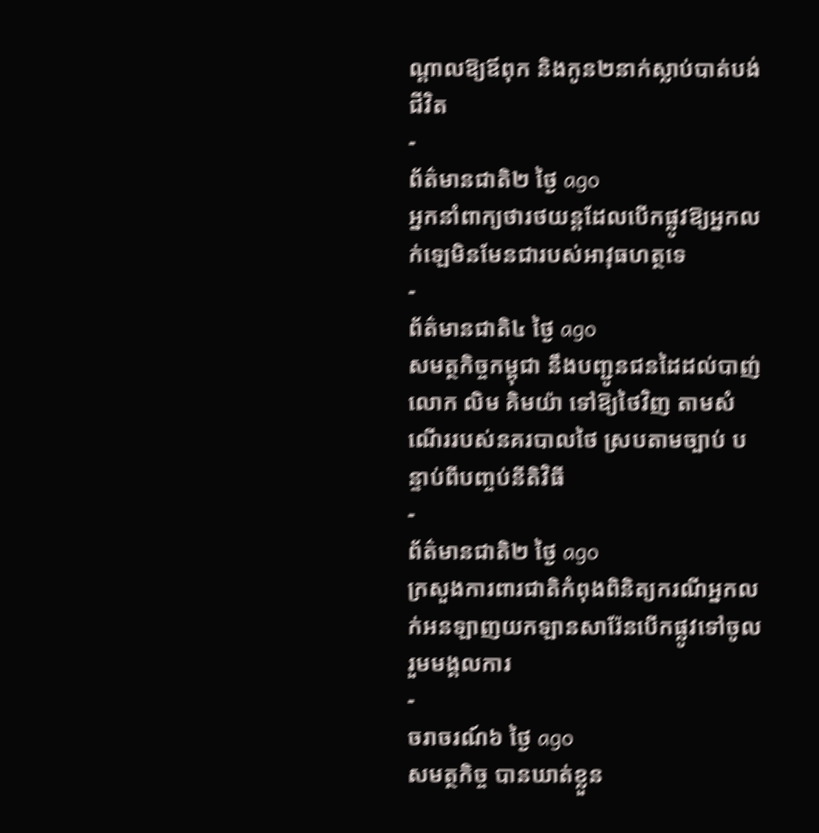ណ្ដាលឱ្យឪពុក និងកូន២នាក់ស្លាប់បាត់បង់ជីវិត
-
ព័ត៌មានជាតិ២ ថ្ងៃ ago
អ្នកនាំពាក្យថារថយន្តដែលបើកផ្លូវឱ្យអ្នកលក់ឡេមិនមែនជារបស់អាវុធហត្ថទេ
-
ព័ត៌មានជាតិ៤ ថ្ងៃ ago
សមត្ថកិច្ចកម្ពុជា នឹងបញ្ជូនជនដៃដល់បាញ់លោក លិម គិមយ៉ា ទៅឱ្យថៃវិញ តាមសំណើររបស់នគរបាលថៃ ស្របតាមច្បាប់ បន្ទាប់ពីបញ្ចប់នីតិវិធី
-
ព័ត៌មានជាតិ២ ថ្ងៃ ago
ក្រសួងការពារជាតិកំពុងពិនិត្យករណីអ្នកលក់អនឡាញយកឡានសារ៉ែនបើកផ្លូវទៅចូលរួមមង្គលការ
-
ចរាចរណ៍៦ ថ្ងៃ ago
សមត្ថកិច្ច បានឃាត់ខ្លួន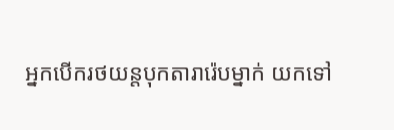អ្នកបើករថយន្តបុកតារារ៉េបម្នាក់ យកទៅ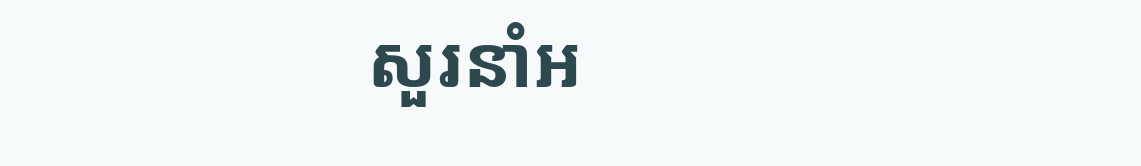សួរនាំអ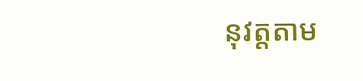នុវត្តតាម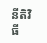នីតិវិធី